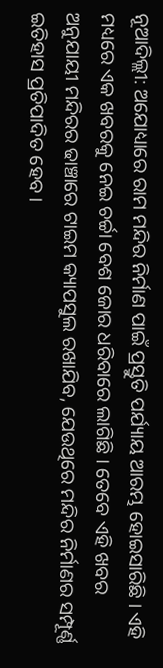ନୂଆଦିଲ୍ଲୀ: ଅଯୋଧ୍ୟାରେ ରାମ ମନ୍ଦିର ନିର୍ମାଣ ପାଇଁ ପ୍ରସ୍ତୁତି ପର୍ଯ୍ୟାୟ ଆରମ୍ଭ ହୋଇସାରିଛି । ଏହି ମଧ୍ୟରେ ଏକ ଖବରକୁ ନେଇ ଚର୍ଚ୍ଚା ବେଶ ଜୋର ଧରିବାରେ ଲାଗିଛି । ତେବେ ଏହି ଖବର ଅନୁଯାୟୀ ମନ୍ଦିରର ଢାଞ୍ଚାରେ ଟାଇମ କ୍ୟାପସୁଲ ରଖାଯିବ, ଯେଉଥିରେ ମନ୍ଦିର ନିର୍ମାଣର ସମ୍ପୂର୍ଣ୍ଣ ଇତିହାସ ପ୍ରତିପାଦିତ ହେବ ।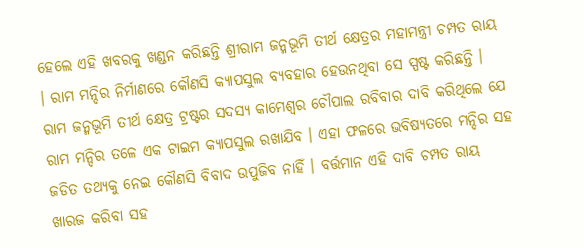ହେଲେ ଏହି ଖବରକୁ ଖଣ୍ଡନ କରିଛନ୍ତି ଶ୍ରୀରାମ ଜନ୍ମଭୂମି ତୀର୍ଥ କ୍ଷେତ୍ରର ମହାମନ୍ତ୍ରୀ ଚମ୍ପତ ରାୟ । ରାମ ମନ୍ଦିର ନିର୍ମାଣରେ କୌଣସି କ୍ୟାପସୁଲ ବ୍ୟବହାର ହେଉନଥିବା ସେ ସ୍ପଷ୍ଟ କରିଛନ୍ତି ।
ରାମ ଜନ୍ମଭୂମି ତୀର୍ଥ କ୍ଷେତ୍ର ଟ୍ରଷ୍ଟର ସଦସ୍ୟ କାମେଶ୍ବର ଚୌପାଲ ରବିବାର ଦାବି କରିଥିଲେ ଯେ ରାମ ମନ୍ଦିର ତଳେ ଏକ ଟାଇମ କ୍ୟାପସୁଲ ରଖାଯିବ । ଏହା ଫଳରେ ଭବିଷ୍ୟତରେ ମନ୍ଦିର ସହ ଜଡିତ ତଥ୍ୟକୁ ନେଇ କୌଣସି ବିବାଦ ଉପୁଜିବ ନାହିଁ । ବର୍ତ୍ତମାନ ଏହି ଦାବି ଚମ୍ପତ ରାୟ ଖାରଜ କରିବା ସହ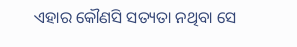ଏହାର କୌଣସି ସତ୍ୟତା ନଥିବା ସେ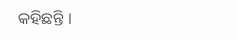କହିଛନ୍ତି ।